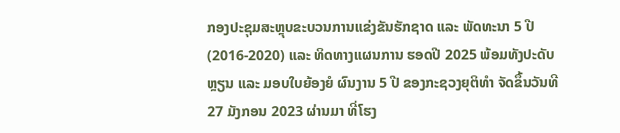ກອງປະຊຸມສະຫຼຸບຂະບວນການແຂ່ງຂັນຮັກຊາດ ແລະ ພັດທະນາ 5 ປີ (2016-2020) ແລະ ທິດທາງແຜນການ ຮອດປີ 2025 ພ້ອມທັງປະດັບຫຼຽນ ແລະ ມອບໃບຍ້ອງຍໍ ຜົນງານ 5 ປີ ຂອງກະຊວງຍຸຕິທຳ ຈັດຂຶ້ນວັນທີ 27 ມັງກອນ 2023 ຜ່ານມາ ທີ່ໂຮງ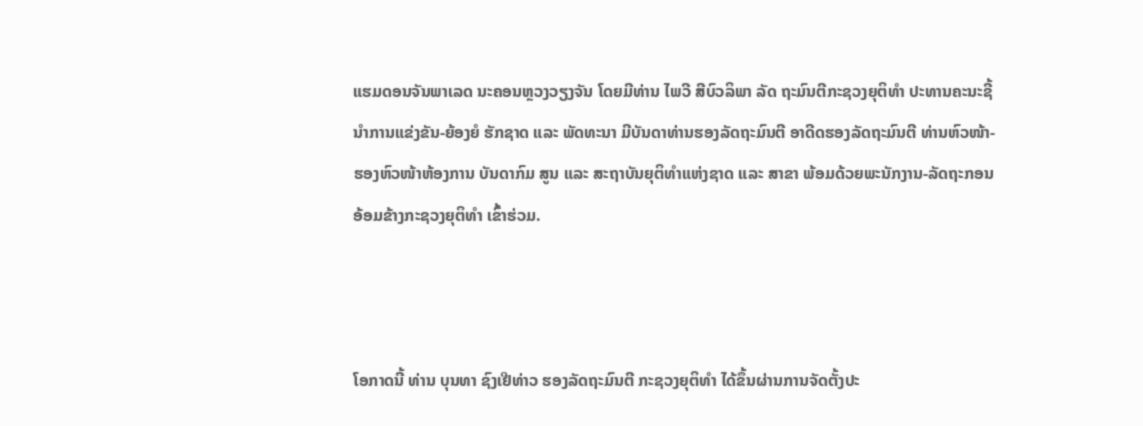ແຮມດອນຈັນພາເລດ ນະຄອນຫຼວງວຽງຈັນ ໂດຍມີທ່ານ ໄພວີ ສີບົວລິພາ ລັດ ຖະມົນຕີກະຊວງຍຸຕິທຳ ປະທານຄະນະຊີ້ນຳການແຂ່ງຂັນ-ຍ້ອງຍໍ ຮັກຊາດ ແລະ ພັດທະນາ ມີບັນດາທ່ານຮອງລັດຖະມົນຕີ ອາດີດຮອງລັດຖະມົນຕີ ທ່ານຫົວໜ້າ-ຮອງຫົວໜ້າຫ້ອງການ ບັນດາກົມ ສູນ ແລະ ສະຖາບັນຍຸຕິທຳແຫ່ງຊາດ ແລະ ສາຂາ ພ້ອມດ້ວຍພະນັກງານ-ລັດຖະກອນ ອ້ອມຂ້າງກະຊວງຍຸຕິທໍາ ເຂົ້າຮ່ວມ.



ໂອກາດນີ້ ທ່ານ ບຸນທາ ຊົງເຢີທ່າວ ຮອງລັດຖະມົນຕີ ກະຊວງຍຸຕິທໍາ ໄດ້ຂຶ້ນຜ່ານການຈັດຕັ້ງປະ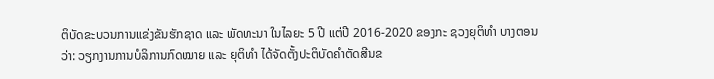ຕິບັດຂະບວນການແຂ່ງຂັນຮັກຊາດ ແລະ ພັດທະນາ ໃນໄລຍະ 5 ປີ ແຕ່ປີ 2016-2020 ຂອງກະ ຊວງຍຸຕິທຳ ບາງຕອນວ່າ: ວຽກງານການບໍລິການກົດໝາຍ ແລະ ຍຸຕິທຳ ໄດ້ຈັດຕັ້ງປະຕິບັດຄຳຕັດສີນຂ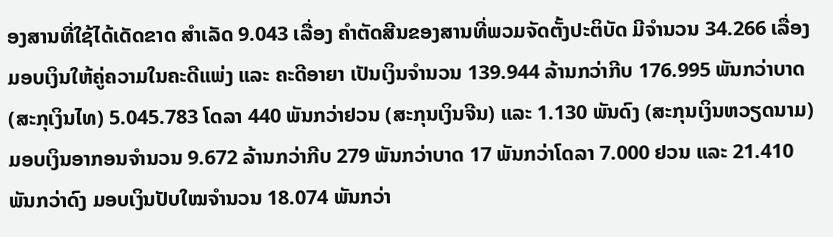ອງສານທີ່ໃຊ້ໄດ້ເດັດຂາດ ສຳເລັດ 9.043 ເລື່ອງ ຄຳຕັດສີນຂອງສານທີ່ພວມຈັດຕັ້ງປະຕິບັດ ມີຈຳນວນ 34.266 ເລື່ອງ ມອບເງິນໃຫ້ຄູ່ຄວາມໃນຄະດີແພ່ງ ແລະ ຄະດີອາຍາ ເປັນເງິນຈຳນວນ 139.944 ລ້ານກວ່າກີບ 176.995 ພັນກວ່າບາດ (ສະກຸເງິນໄທ) 5.045.783 ໂດລາ 440 ພັນກວ່າຢວນ (ສະກຸນເງິນຈີນ) ແລະ 1.130 ພັນດົງ (ສະກຸນເງິນຫວຽດນາມ) ມອບເງິນອາກອນຈຳນວນ 9.672 ລ້ານກວ່າກີບ 279 ພັນກວ່າບາດ 17 ພັນກວ່າໂດລາ 7.000 ຢວນ ແລະ 21.410 ພັນກວ່າດົງ ມອບເງິນປັບໃໝຈຳນວນ 18.074 ພັນກວ່າ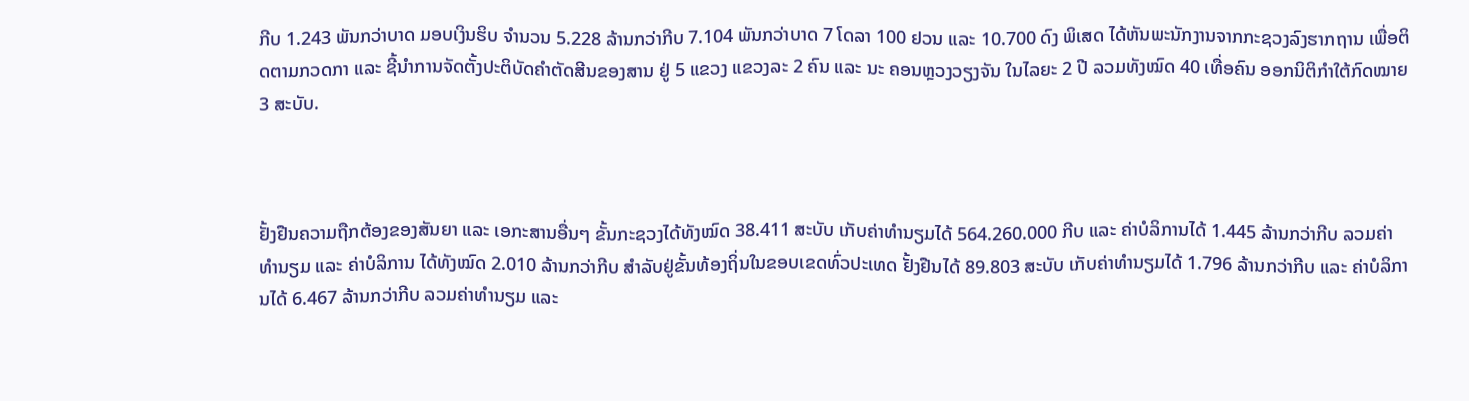ກີບ 1.243 ພັນກວ່າບາດ ມອບເງິນຮິບ ຈຳນວນ 5.228 ລ້ານກວ່າກີບ 7.104 ພັນກວ່າບາດ 7 ໂດລາ 100 ຢວນ ແລະ 10.700 ດົງ ພິເສດ ໄດ້ຫັນພະນັກງານຈາກກະຊວງລົງຮາກຖານ ເພື່ອຕິດຕາມກວດກາ ແລະ ຊີ້ນຳການຈັດຕັ້ງປະຕິບັດຄຳຕັດສີນຂອງສານ ຢູ່ 5 ແຂວງ ແຂວງລະ 2 ຄົນ ແລະ ນະ ຄອນຫຼວງວຽງຈັນ ໃນໄລຍະ 2 ປີ ລວມທັງໝົດ 40 ເທື່ອຄົນ ອອກນິຕິກຳໃຕ້ກົດໝາຍ 3 ສະບັບ.



ຢັ້ງຢືນຄວາມຖືກຕ້ອງຂອງສັນຍາ ແລະ ເອກະສານອື່ນໆ ຂັ້ນກະຊວງໄດ້ທັງໝົດ 38.411 ສະບັບ ເກັບຄ່າທໍານຽມໄດ້ 564.260.000 ກີບ ແລະ ຄ່າບໍລິການໄດ້ 1.445 ລ້ານກວ່າກີບ ລວມຄ່າທໍານຽມ ແລະ ຄ່າບໍລິການ ໄດ້ທັງໝົດ 2.010 ລ້ານກວ່າກີບ ສຳລັບຢູ່ຂັ້ນທ້ອງຖິ່ນໃນຂອບເຂດທົ່ວປະເທດ ຢັ້ງຢືນໄດ້ 89.803 ສະບັບ ເກັບຄ່າທໍານຽມໄດ້ 1.796 ລ້ານກວ່າກີບ ແລະ ຄ່າບໍລິການໄດ້ 6.467 ລ້ານກວ່າກີບ ລວມຄ່າທໍານຽມ ແລະ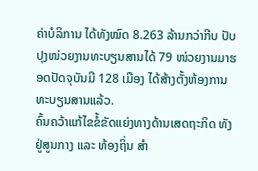ຄ່າບໍລິການ ໄດ້ທັງໝົດ 8.263 ລ້ານກວ່າກີບ ປັບປຸງໜ່ວຍງານທະບຽນສານໄດ້ 79 ໜ່ວຍງານມາຮອດປັດຈຸບັນມີ 128 ເມືອງ ໄດ້ສ້າງຕັ້ງຫ້ອງການທະບຽນສານແລ້ວ.
ຄົ້ນຄວ້າແກ້ໄຂຂໍ້ຂັດແຍ່ງທາງດ້ານເສດຖະກິດ ທັງຢູ່ສູນກາງ ແລະ ທ້ອງຖິ່ນ ສໍາ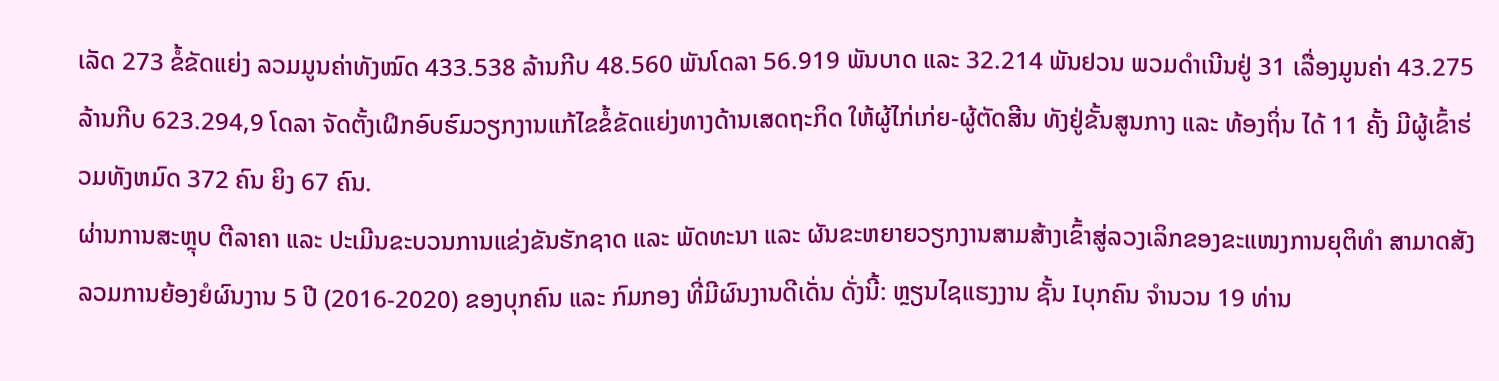ເລັດ 273 ຂໍ້ຂັດແຍ່ງ ລວມມູນຄ່າທັງໝົດ 433.538 ລ້ານກີບ 48.560 ພັນໂດລາ 56.919 ພັນບາດ ແລະ 32.214 ພັນຢວນ ພວມດໍາເນີນຢູ່ 31 ເລື່ອງມູນຄ່າ 43.275 ລ້ານກີບ 623.294,9 ໂດລາ ຈັດຕັ້ງເຝິກອົບຮົມວຽກງານແກ້ໄຂຂໍ້ຂັດແຍ່ງທາງດ້ານເສດຖະກິດ ໃຫ້ຜູ້ໄກ່ເກ່ຍ-ຜູ້ຕັດສີນ ທັງຢູ່ຂັ້ນສູນກາງ ແລະ ທ້ອງຖິ່ນ ໄດ້ 11 ຄັ້ງ ມີຜູ້ເຂົ້າຮ່ວມທັງຫມົດ 372 ຄົນ ຍິງ 67 ຄົນ.
ຜ່ານການສະຫຼຸບ ຕີລາຄາ ແລະ ປະເມີນຂະບວນການແຂ່ງຂັນຮັກຊາດ ແລະ ພັດທະນາ ແລະ ຜັນຂະຫຍາຍວຽກງານສາມສ້າງເຂົ້າສູ່ລວງເລິກຂອງຂະແໜງການຍຸຕິທຳ ສາມາດສັງລວມການຍ້ອງຍໍຜົນງານ 5 ປີ (2016-2020) ຂອງບຸກຄົນ ແລະ ກົມກອງ ທີ່ມີຜົນງານດີເດັ່ນ ດັ່ງນີ້: ຫຼຽນໄຊແຮງງານ ຊັ້ນ Iບຸກຄົນ ຈໍານວນ 19 ທ່ານ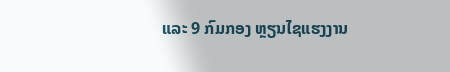ແລະ 9 ກົມກອງ ຫຼຽນໄຊແຮງງານ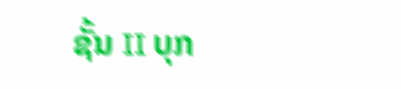ຊັ້ນ II ບຸກ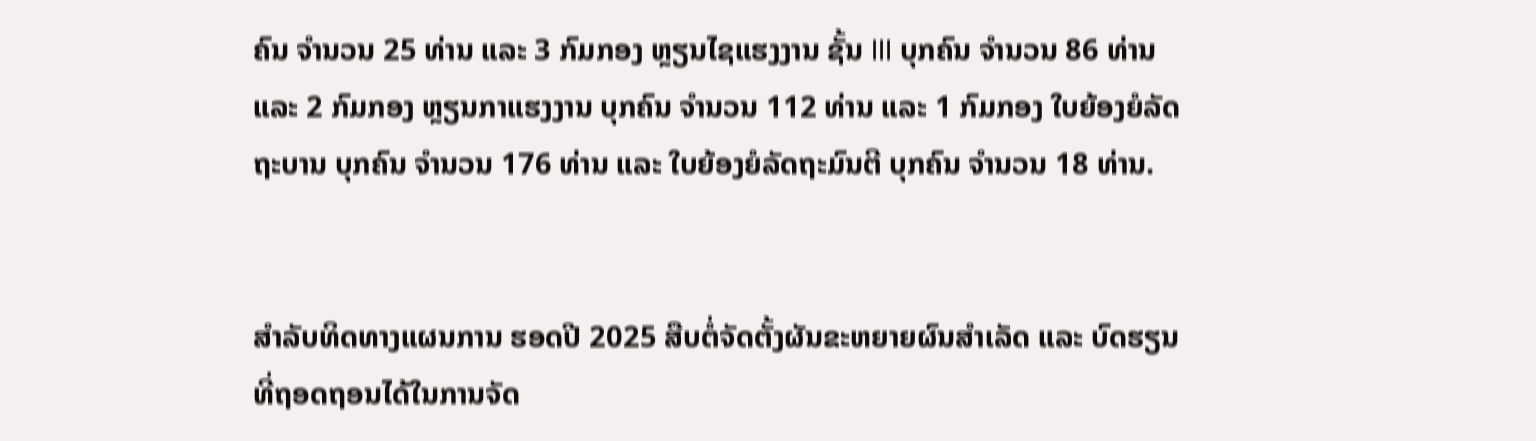ຄົນ ຈຳນວນ 25 ທ່ານ ແລະ 3 ກົມກອງ ຫຼຽນໄຊແຮງງານ ຊັ້ນ III ບຸກຄົນ ຈໍານວນ 86 ທ່ານ ແລະ 2 ກົມກອງ ຫຼຽນກາແຮງງານ ບຸກຄົນ ຈໍານວນ 112 ທ່ານ ແລະ 1 ກົມກອງ ໃບຍ້ອງຍໍລັດຖະບານ ບຸກຄົນ ຈຳນວນ 176 ທ່ານ ແລະ ໃບຍ້ອງຍໍລັດຖະມົນຕີ ບຸກຄົນ ຈໍານວນ 18 ທ່ານ.


ສໍາລັບທິດທາງແຜນການ ຮອດປີ 2025 ສືບຕໍ່ຈັດຕັ້ງຜັນຂະຫຍາຍຜົນສຳເລັດ ແລະ ບົດຮຽນທີ່ຖອດຖອນໄດ້ໃນການຈັດ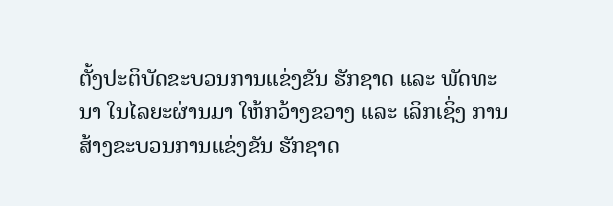ຕັ້ງປະຕິບັດຂະບວນການແຂ່ງຂັນ ຮັກຊາດ ແລະ ພັດທະນາ ໃນໄລຍະຜ່ານມາ ໃຫ້ກວ້າງຂວາງ ແລະ ເລິກເຊິ່ງ ການສ້າງຂະບວນການແຂ່ງຂັນ ຮັກຊາດ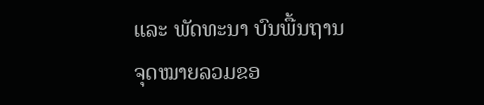ແລະ ພັດທະນາ ບົນພື້ນຖານຈຸດໝາຍລວມຂອ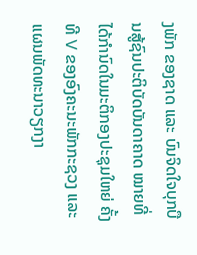ງພັກ ຂອງຊາດ ແລະ ບົນຈິດໃຈບຸກບືນສູ້ຊົນປະຕິບັດບັນດາຄາດ ໝາຍທີ່ໄດ້ກຳນົດໃນມະຕິກອງປະຊຸມໃຫຍ່ ຄັ້ງທີ V ຂອງອົງຄະນະພັກກະຊວງ ແລະ ແຜນພັດທະນາວຽກງາ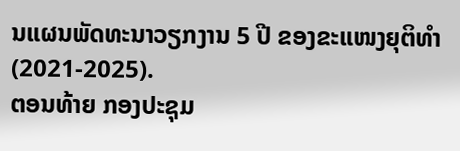ນແຜນພັດທະນາວຽກງານ 5 ປີ ຂອງຂະແໜງຍຸຕິທຳ (2021-2025).
ຕອນທ້າຍ ກອງປະຊຸມ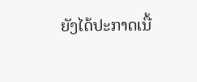ຍັງໄດ້ປະກາດເນື້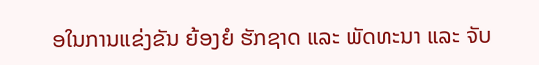ອໃນການແຂ່ງຂັນ ຍ້ອງຍໍ ຮັກຊາດ ແລະ ພັດທະນາ ແລະ ຈັບ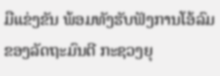ມືແຂ່ງຂັນ ພ້ອມທັງຮັບຟັງການໂອ້ລົມຂອງລັດຖະມົນຕີ ກະຊວງຍຸ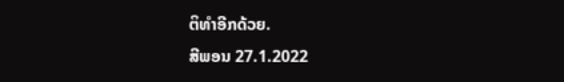ຕິທໍາອີກດ້ວຍ.
ສີພອນ 27.1.2022